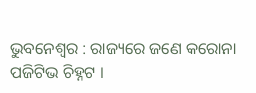ଭୁବନେଶ୍ୱର : ରାଜ୍ୟରେ ଜଣେ କରୋନା ପଜିଟିଭ ଚିହ୍ନଟ ।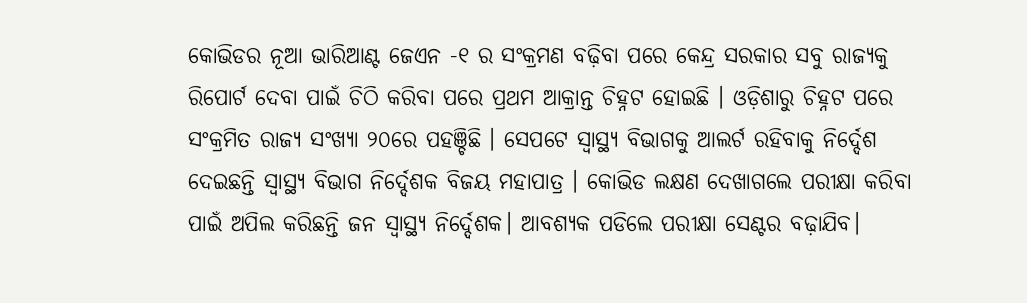କୋଭିଡର ନୂଆ ଭାରିଆଣ୍ଟ ଜେଏନ -୧ ର ସଂକ୍ରମଣ ବଢ଼ିବା ପରେ କେନ୍ଦ୍ର ସରକାର ସବୁ ରାଜ୍ୟକୁ ରିପୋର୍ଟ ଦେବା ପାଇଁ ଚିଠି କରିବା ପରେ ପ୍ରଥମ ଆକ୍ରାନ୍ତ ଚିହ୍ନଟ ହୋଇଛି । ଓଡ଼ିଶାରୁ ଚିହ୍ନଟ ପରେ ସଂକ୍ରମିତ ରାଜ୍ୟ ସଂଖ୍ୟା ୨୦ରେ ପହଞ୍ଚିଛି । ସେପଟେ ସ୍ୱାସ୍ଥ୍ୟ ବିଭାଗକୁ ଆଲର୍ଟ ରହିବାକୁ ନିର୍ଦ୍ଦେଶ ଦେଇଛନ୍ତି ସ୍ୱାସ୍ଥ୍ୟ ବିଭାଗ ନିର୍ଦ୍ଦେଶକ ବିଜୟ ମହାପାତ୍ର । କୋଭିଡ ଲକ୍ଷଣ ଦେଖାଗଲେ ପରୀକ୍ଷା କରିବା ପାଇଁ ଅପିଲ କରିଛନ୍ତି ଜନ ସ୍ୱାସ୍ଥ୍ୟ ନିର୍ଦ୍ଦେଶକ। ଆବଶ୍ୟକ ପଡିଲେ ପରୀକ୍ଷା ସେଣ୍ଟର ବଢ଼ାଯିବ।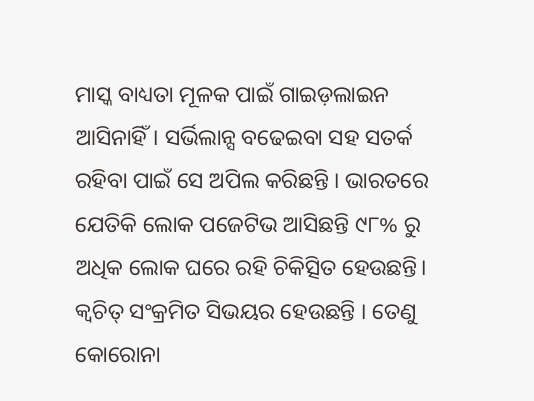ମାସ୍କ ବାଧ୍ୟତା ମୂଳକ ପାଇଁ ଗାଇଡ଼ଲାଇନ ଆସିନାହିଁ। ସର୍ଭିଲାନ୍ସ ବଢେଇବା ସହ ସତର୍କ ରହିବା ପାଇଁ ସେ ଅପିଲ କରିଛନ୍ତି । ଭାରତରେ ଯେତିକି ଲୋକ ପଜେଟିଭ ଆସିଛନ୍ତି ୯୮% ରୁ ଅଧିକ ଲୋକ ଘରେ ରହି ଚିକିତ୍ସିତ ହେଉଛନ୍ତି। କ୍ବଚିତ୍ ସଂକ୍ରମିତ ସିଭୟର ହେଉଛନ୍ତି । ତେଣୁ କୋରୋନା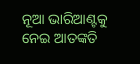ନୂଆ ଭାରିଆଣ୍ଟକୁ ନେଇ ଆତଙ୍କତି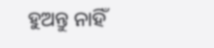ହୁଅନ୍ତୁ ନାହିଁ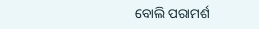ବୋଲି ପରାମର୍ଶ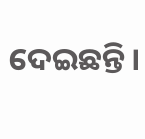ଦେଇଛନ୍ତି।